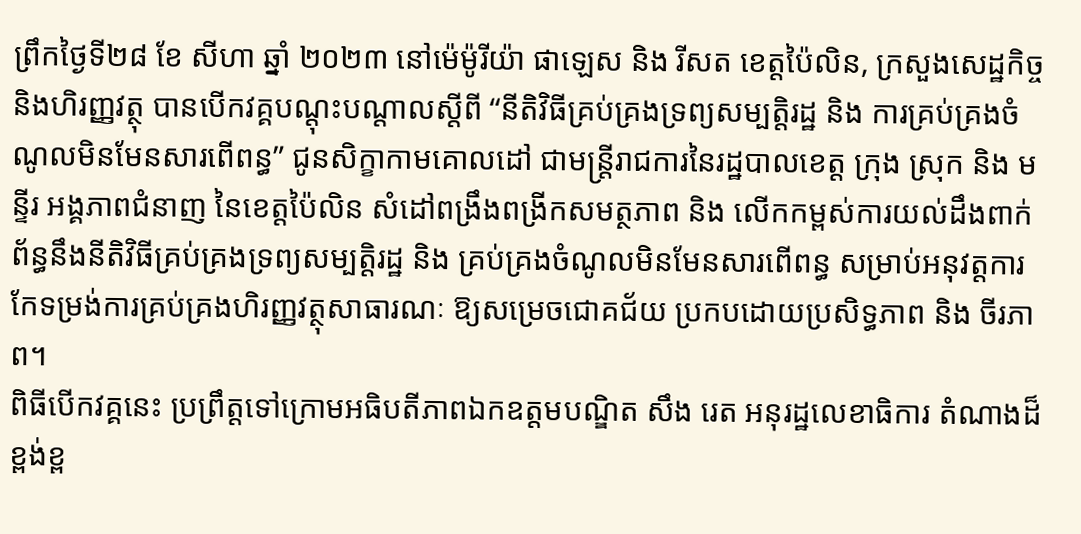ព្រឹកថ្ងៃទី២៨ ខែ សីហា ឆ្នាំ ២០២៣ នៅម៉េម៉ូរីយ៉ា ផាឡេស និង រីសត ខេត្តប៉ៃលិន, ក្រសួងសេដ្ឋកិច្ចនិងហិរញ្ញវត្ថុ បានបើកវគ្គបណ្ដុះបណ្ដាលស្តីពី “នីតិវិធីគ្រប់គ្រងទ្រព្យសម្បត្តិរដ្ឋ និង ការគ្រប់គ្រងចំណូលមិនមែនសារពើពន្ធ” ជូនសិក្ខាកាមគោលដៅ ជាមន្រ្តីរាជការនៃរដ្ឋបាលខេត្ត ក្រុង ស្រុក និង មន្ទីរ អង្គភាពជំនាញ នៃខេត្តប៉ៃលិន សំដៅពង្រឹងពង្រីកសមត្ថភាព និង លើកកម្ពស់ការយល់ដឹងពាក់ព័ន្ធនឹងនីតិវិធីគ្រប់គ្រងទ្រព្យសម្បត្តិរដ្ឋ និង គ្រប់គ្រងចំណូលមិនមែនសារពើពន្ធ សម្រាប់អនុវត្តការកែទម្រង់ការគ្រប់គ្រងហិរញ្ញវត្ថុសាធារណៈ ឱ្យសម្រេចជោគជ័យ ប្រកបដោយប្រសិទ្ធភាព និង ចីរភាព។
ពិធីបើកវគ្គនេះ ប្រព្រឹត្តទៅក្រោមអធិបតីភាពឯកឧត្តមបណ្ឌិត សឹង រេត អនុរដ្ឋលេខាធិការ តំណាងដ៏ខ្ពង់ខ្ព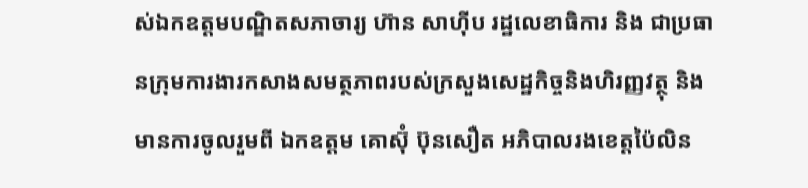ស់ឯកឧត្តមបណ្ឌិតសភាចារ្យ ហ៊ាន សាហ៊ីប រដ្ឋលេខាធិការ និង ជាប្រធានក្រុមការងារកសាងសមត្ថភាពរបស់ក្រសួងសេដ្ឋកិច្ចនិងហិរញ្ញវត្ថុ និង មានការចូលរួមពី ឯកឧត្តម គោស៊ុំ ប៊ុនសឿត អភិបាលរងខេត្តប៉ៃលិន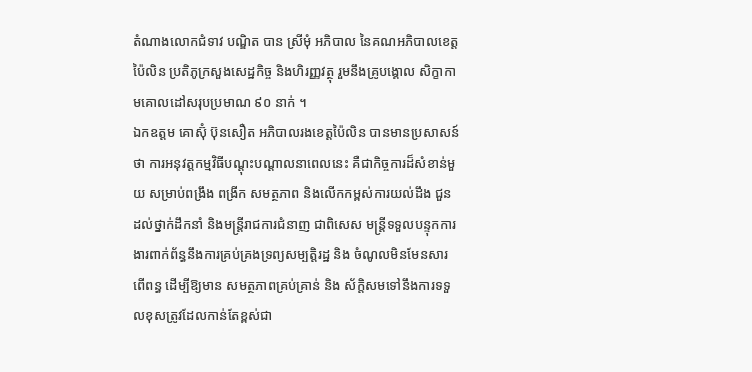តំណាងលោកជំទាវ បណ្ឌិត បាន ស្រីមុំ អភិបាល នៃគណអភិបាលខេត្តប៉ៃលិន ប្រតិភូក្រសួងសេដ្ឋកិច្ច និងហិរញ្ញវត្ថុ រួមនឹងគ្រូបង្គោល សិក្ខាកាមគោលដៅសរុបប្រមាណ ៩០ នាក់ ។
ឯកឧត្តម គោស៊ុំ ប៊ុនសឿត អភិបាលរងខេត្តប៉ៃលិន បានមានប្រសាសន៍ថា ការអនុវត្តកម្មវិធីបណ្តុះបណ្តាលនាពេលនេះ គឺជាកិច្ចការដ៏សំខាន់មួយ សម្រាប់ពង្រឹង ពង្រីក សមត្ថភាព និងលើកកម្ពស់ការយល់ដឹង ជួនដល់ថ្នាក់ដឹកនាំ និងមន្ត្រីរាជការជំនាញ ជាពិសេស មន្ត្រីទទួលបន្ទុកការងារពាក់ព័ន្ធនឹងការគ្រប់គ្រងទ្រព្យសម្បត្តិរដ្ឋ និង ចំណូលមិនមែនសារពើពន្ធ ដើម្បីឱ្យមាន សមត្ថភាពគ្រប់គ្រាន់ និង ស័ក្តិសមទៅនឹងការទទួលខុសត្រូវដែលកាន់តែខ្ពស់ជា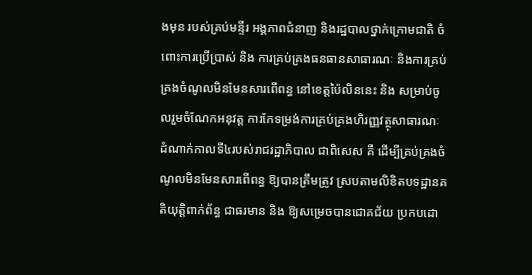ងមុន របស់គ្រប់មន្ទីរ អង្គភាពជំនាញ និងរដ្ឋបាលថ្នាក់ក្រោមជាតិ ចំពោះការប្រើប្រាស់ និង ការគ្រប់គ្រងធនធានសាធារណៈ និងការគ្រប់គ្រងចំណូលមិនមែនសារពើពន្ធ នៅខេត្តប៉ៃលិននេះ និង សម្រាប់ចូលរួមចំណែកអនុវត្ត ការកែទម្រង់ការគ្រប់គ្រងហិរញ្ញវត្ថុសាធារណៈ ដំណាក់កាលទី៤របស់រាជរដ្ឋាភិបាល ជាពិសេស គឺ ដើម្បីគ្រប់គ្រងចំណូលមិនមែនសារពើពន្ធ ឱ្យបានត្រឹមត្រូវ ស្របតាមលិខិតបទដ្ឋានគតិយុត្តិពាក់ព័ន្ធ ជាធរមាន និង ឱ្យសម្រេចបានជោគជ័យ ប្រកបដោ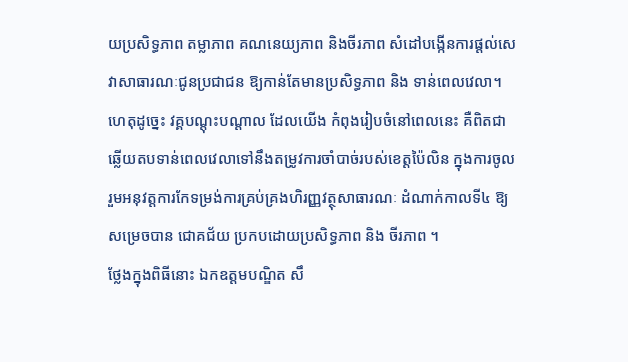យប្រសិទ្ធភាព តម្លាភាព គណនេយ្យភាព និងចីរភាព សំដៅបង្កើនការផ្តល់សេវាសាធារណៈជូនប្រជាជន ឱ្យកាន់តែមានប្រសិទ្ធភាព និង ទាន់ពេលវេលា។ ហេតុដូច្នេះ វគ្គបណ្តុះបណ្តាល ដែលយើង កំពុងរៀបចំនៅពេលនេះ គឺពិតជាឆ្លើយតបទាន់ពេលវេលាទៅនឹងតម្រូវការចាំបាច់របស់ខេត្តប៉ៃលិន ក្នុងការចូលរួមអនុវត្តការកែទម្រង់ការគ្រប់គ្រងហិរញ្ញវត្ថុសាធារណៈ ដំណាក់កាលទី៤ ឱ្យសម្រេចបាន ជោគជ័យ ប្រកបដោយប្រសិទ្ធភាព និង ចីរភាព ។
ថ្លែងក្នុងពិធីនោះ ឯកឧត្តមបណ្ឌិត សឹ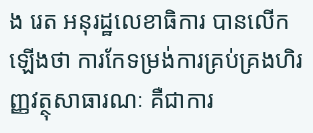ង រេត អនុរដ្ឋលេខាធិការ បានលើកឡើងថា ការកែទម្រង់ការគ្រប់គ្រងហិរញ្ញវត្ថុសាធារណៈ គឺជាការ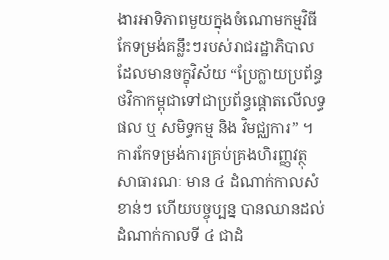ងារអាទិភាពមួយក្នុងចំណោមកម្មវិធីកែទម្រង់គន្លឹះៗរបស់រាជរដ្ឋាភិបាលដែលមានចក្ខុវិស័យ “ប្រែក្លាយប្រព័ន្ធថវិកាកម្ពុជាទៅជាប្រព័ន្ធផ្ដោតលើលទ្ធផល ឬ សមិទ្ធកម្ម និង វិមជ្ឈការ” ។ ការកែទម្រង់ការគ្រប់គ្រងហិរញ្ញវត្ថុសាធារណៈ មាន ៤ ដំណាក់កាលសំខាន់ៗ ហើយបច្ចុប្បន្ន បានឈានដល់ដំណាក់កាលទី ៤ ជាដំ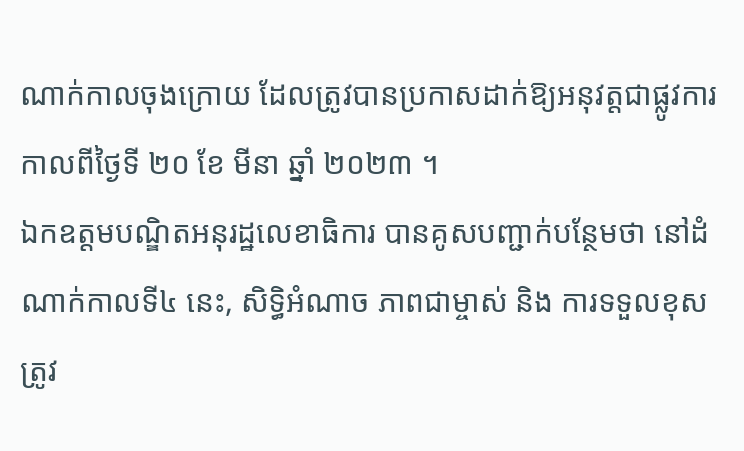ណាក់កាលចុងក្រោយ ដែលត្រូវបានប្រកាសដាក់ឱ្យអនុវត្តជាផ្លូវការ កាលពីថ្ងៃទី ២០ ខែ មីនា ឆ្នាំ ២០២៣ ។
ឯកឧត្តមបណ្ឌិតអនុរដ្ឋលេខាធិការ បានគូសបញ្ជាក់បន្ថែមថា នៅដំណាក់កាលទី៤ នេះ, សិទ្ធិអំណាច ភាពជាម្ចាស់ និង ការទទួលខុសត្រូវ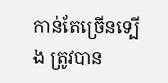កាន់តែច្រើនទ្បើង ត្រូវបាន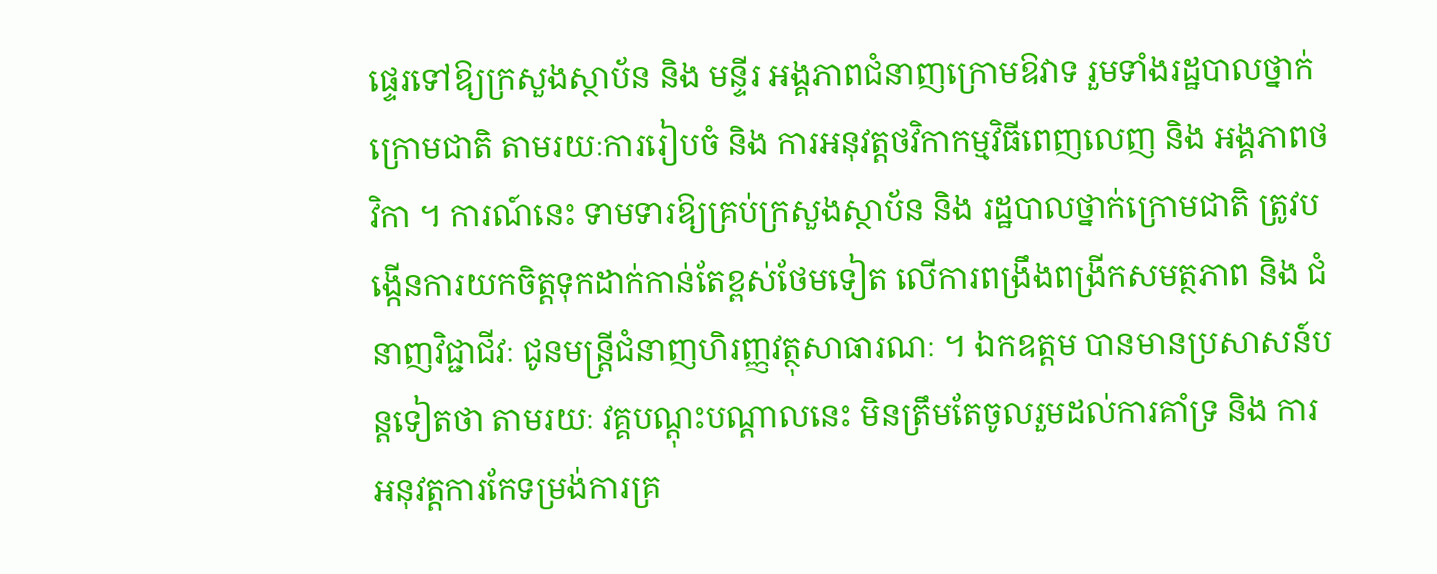ផ្ទេរទៅឱ្យក្រសួងស្ថាប័ន និង មន្ទីរ អង្គភាពជំនាញក្រោមឱវាទ រួមទាំងរដ្ឋបាលថ្នាក់ក្រោមជាតិ តាមរយៈការរៀបចំ និង ការអនុវត្តថវិកាកម្មវិធីពេញលេញ និង អង្គភាពថវិកា ។ ការណ៍នេះ ទាមទារឱ្យគ្រប់ក្រសួងស្ថាប័ន និង រដ្ឋបាលថ្នាក់ក្រោមជាតិ ត្រូវបង្កើនការយកចិត្តទុកដាក់កាន់តែខ្ពស់ថែមទៀត លើការពង្រឹងពង្រីកសមត្ថភាព និង ជំនាញវិជ្ជាជីវៈ ជូនមន្ត្រីជំនាញហិរញ្ញវត្ថុសាធារណៈ ។ ឯកឧត្តម បានមានប្រសាសន៍បន្តទៀតថា តាមរយៈ វគ្គបណ្ដុះបណ្ដាលនេះ មិនត្រឹមតែចូលរួមដល់ការគាំទ្រ និង ការអនុវត្តការកែទម្រង់ការគ្រ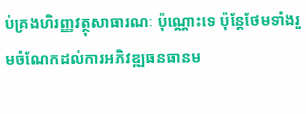ប់គ្រងហិរញ្ញវត្ថុសាធារណៈ ប៉ុណ្ណោះទេ ប៉ុន្តែថែមទាំងរួមចំណែកដល់ការអភិវឌ្ឍធនធានម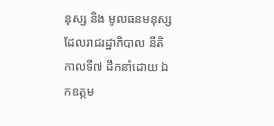នុស្ស និង មូលធនមនុស្ស ដែលរាជរដ្ឋាភិបាល នីតិកាលទី៧ ដឹកនាំដោយ ឯកឧត្តម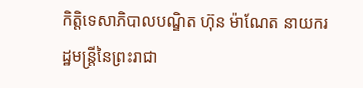កិត្តិទេសាភិបាលបណ្ឌិត ហ៊ុន ម៉ាណែត នាយករដ្ឋមន្ត្រីនៃព្រះរាជា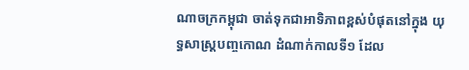ណាចក្រកម្ពុជា ចាត់ទុកជាអាទិភាពខ្ពស់បំផុតនៅក្នុង យុទ្ធសាស្ត្របញ្ចកោណ ដំណាក់កាលទី១ ដែល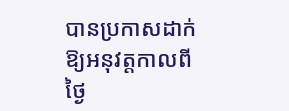បានប្រកាសដាក់ឱ្យអនុវត្តកាលពីថ្ងៃ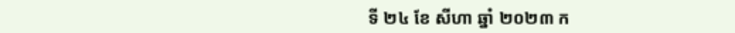ទី ២៤ ខែ សីហា ឆ្នាំ ២០២៣ ក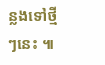ន្លងទៅថ្មីៗនេះ ៕